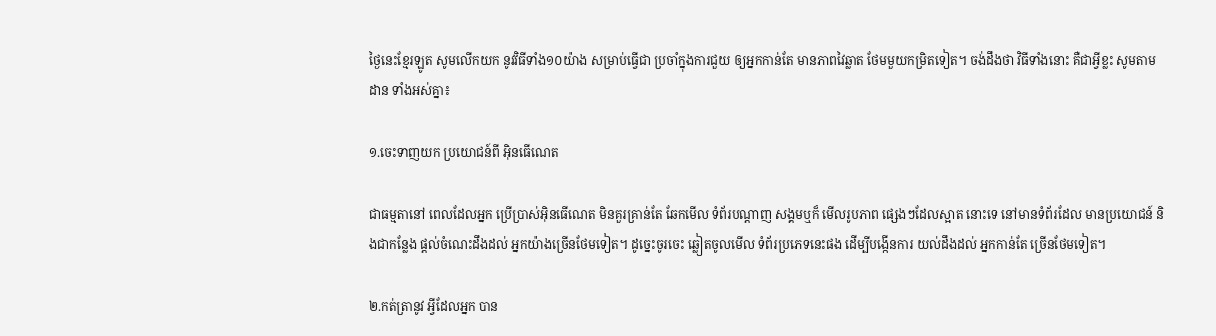ថ្ងៃនេះខ្មែរឡូត សូមលើកយក នូវវិធីទាំង១០យ៉ាង សម្រាប់ធ្វើជា ប្រចាំក្នុងការជួយ ឲ្យអ្នកកាន់តែ មានភាពវៃឆ្លាត ថែមមួយកម្រិតទៀត។ ចង់ដឹងថា វិធីទាំងនោះ គឺជាអ្វីខ្លះ សូមតាមដាន ទាំងអស់គ្នា៖

១.ចេះទាញយក ប្រយោជន៍ពី អ៊ិនធើណេត

ជាធម្មតានៅ ពេលដែលអ្នក ប្រើប្រាស់អ៊ិនធើណេត មិនគួរគ្រាន់តែ ឆែកមើល ទំព័របណ្តាញ សង្គមឬក៏ មើលរូបភាព ផ្សេងៗដែលស្អាត នោះទេ នៅមានទំព័រដែល មានប្រយោជន៍ និងជាកន្លែង ផ្តល់ចំណេះដឹងដល់ អ្នកយ៉ាងច្រើនថែមទៀត។ ដូច្នេះចូរចេះ ឆ្លៀតចូលមើល ទំព័រប្រភេទនេះផង ដើម្បីបង្កើនការ យល់ដឹងដល់ អ្នកកាន់តែ ច្រើនថែមទៀត។

២.កត់ត្រានូវ អ្វីដែលអ្នក បាន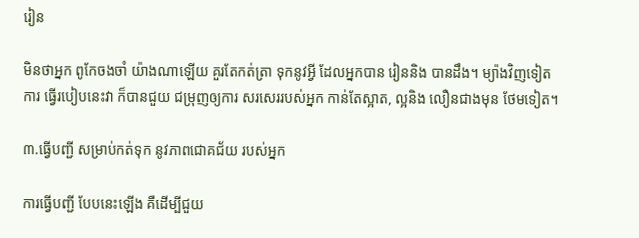រៀន

មិនថាអ្នក ពូកែចងចាំ យ៉ាងណាឡើយ គួរតែកត់ត្រា ទុកនូវអ្វី ដែលអ្នកបាន រៀននិង បានដឹង។ ម្យ៉ាងវិញទៀតការ ធ្វើរបៀបនេះវា ក៏បានជួយ ជម្រុញឲ្យការ សរសេររបស់អ្នក កាន់តែស្អាត, ល្អនិង លឿនជាងមុន ថែមទៀត។

៣.ធ្វើបញ្ជី សម្រាប់កត់ទុក នូវភាពជោគជ័យ របស់អ្នក

ការធ្វើបញ្ជី បែបនេះឡើង គឺដើម្បីជួយ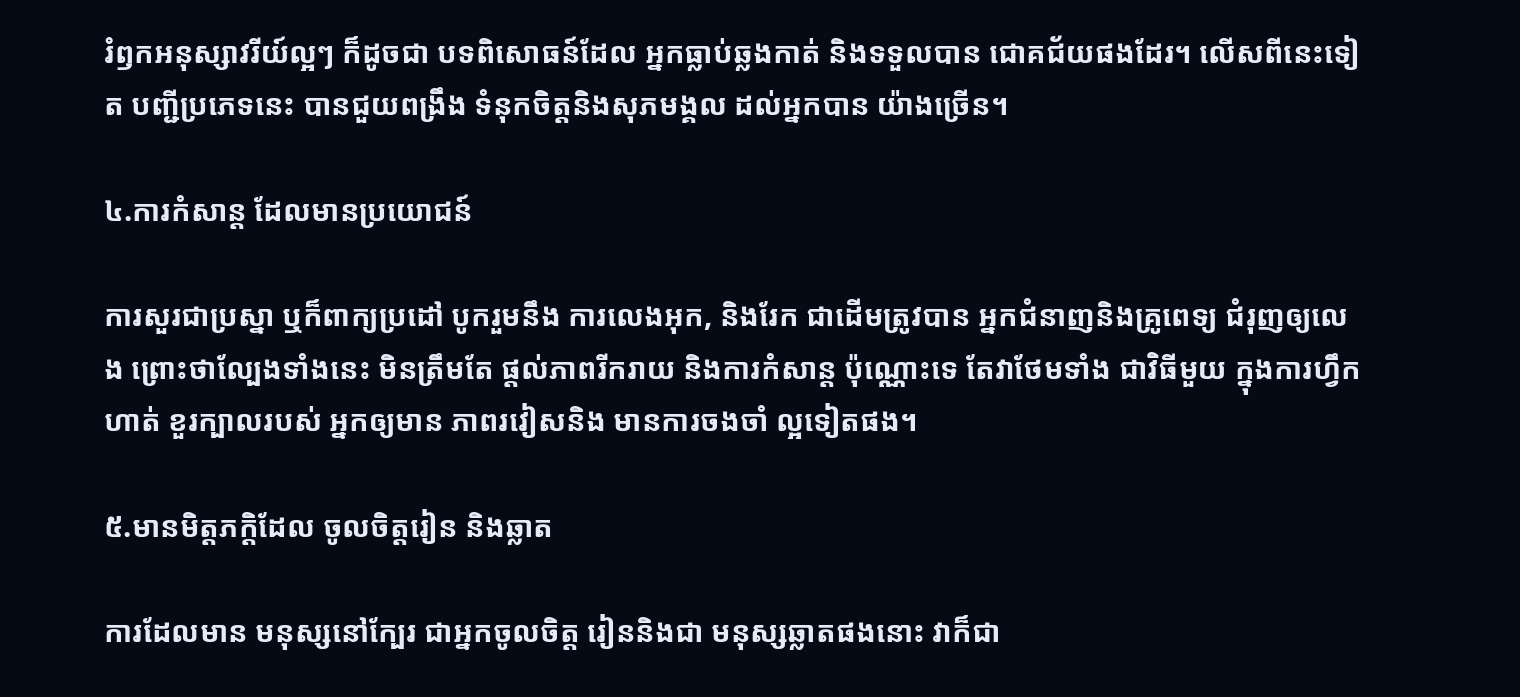រំឭកអនុស្សាវរីយ៍ល្អៗ ក៏ដូចជា បទពិសោធន៍ដែល អ្នកធ្លាប់ឆ្លងកាត់ និងទទួលបាន ជោគជ័យផងដែរ។ លើសពីនេះទៀត បញ្ជីប្រភេទនេះ បានជួយពង្រឹង ទំនុកចិត្តនិងសុភមង្គល ដល់អ្នកបាន យ៉ាងច្រើន។

៤.ការកំសាន្ត ដែលមានប្រយោជន៍

ការសួរជាប្រស្នា ឬក៏ពាក្យប្រដៅ បូករួមនឹង ការលេងអុក, និងរែក ជាដើមត្រូវបាន អ្នកជំនាញនិងគ្រូពេទ្យ ជំរុញឲ្យលេង ព្រោះថាល្បែងទាំងនេះ មិនត្រឹមតែ ផ្តល់ភាពរីករាយ និងការកំសាន្ត ប៉ុណ្ណោះទេ តែវាថែមទាំង ជាវិធីមួយ ក្នុងការហ្វឹកហាត់ ខួរក្បាលរបស់ អ្នកឲ្យមាន ភាពរវៀសនិង មានការចងចាំ ល្អទៀតផង។

៥.មានមិត្តភក្តិដែល ចូលចិត្តរៀន និងឆ្លាត

ការដែលមាន មនុស្សនៅក្បែរ ជាអ្នកចូលចិត្ត រៀននិងជា មនុស្សឆ្លាតផងនោះ វាក៏ជា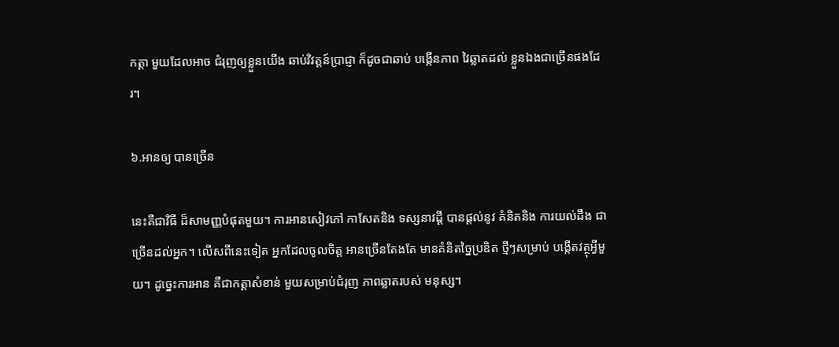កត្តា មួយដែលអាច ជំរុញឲ្យខ្លួនយើង ឆាប់វិវត្តន៍ប្រាជ្ញា ក៏ដូចជាឆាប់ បង្កើនភាព វៃឆ្លាតដល់ ខ្លួនឯងជាច្រើនផងដែរ។

៦.អានឲ្យ បានច្រើន

នេះគឺជាវិធី ដ៏សាមញ្ញបំផុតមួយ។ ការអានសៀវភៅ កាសែតនិង ទស្សនាវដ្តី បានផ្តល់នូវ គំនិតនិង ការយល់ដឹង ជាច្រើនដល់អ្នក។ លើសពីនេះទៀត អ្នកដែលចូលចិត្ត អានច្រើនតែងតែ មានគំនិតច្នៃប្រឌិត ថ្មីៗសម្រាប់ បង្កើតវត្ថុអ្វីមួយ។ ដូច្នេះការអាន គឺជាកត្តាសំខាន់ មួយសម្រាប់ជំរុញ ភាពឆ្លាតរបស់ មនុស្ស។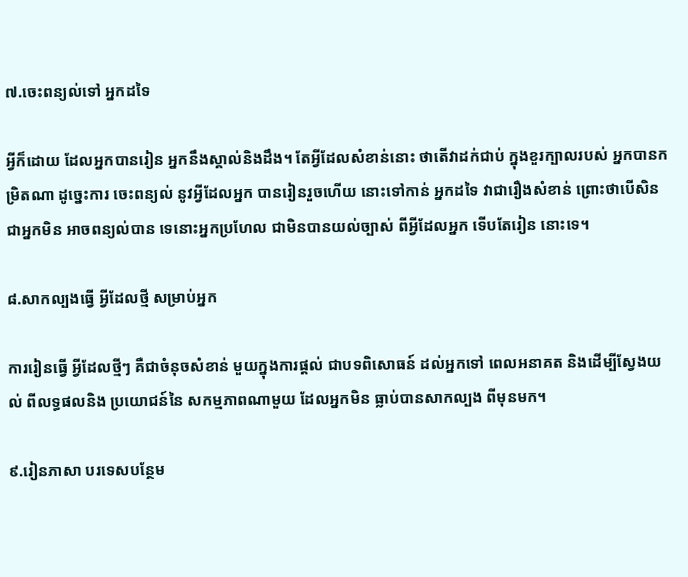៧.ចេះពន្យល់ទៅ អ្នកដទៃ

អ្វីក៏ដោយ ដែលអ្នកបានរៀន អ្នកនឹងស្គាល់និងដឹង។ តែអ្វីដែលសំខាន់នោះ ថាតើវាដក់ជាប់ ក្នុងខួរក្បាលរបស់ អ្នកបានកម្រិតណា ដូច្នេះការ ចេះពន្យល់ នូវអ្វីដែលអ្នក បានរៀនរួចហើយ នោះទៅកាន់ អ្នកដទៃ វាជារឿងសំខាន់ ព្រោះថាបើសិន ជាអ្នកមិន អាចពន្យល់បាន ទេនោះអ្នកប្រហែល ជាមិនបានយល់ច្បាស់ ពីអ្វីដែលអ្នក ទើបតែរៀន នោះទេ។

៨.សាកល្បងធ្វើ អ្វីដែលថ្មី សម្រាប់អ្នក

ការរៀនធ្វើ អ្វីដែលថ្មីៗ គឺជាចំនុចសំខាន់ មួយក្នុងការផ្តល់ ជាបទពិសោធន៍ ដល់អ្នកទៅ ពេលអនាគត និងដើម្បីស្វែងយល់ ពីលទ្ធផលនិង ប្រយោជន៍នៃ សកម្មភាពណាមួយ ដែលអ្នកមិន ធ្លាប់បានសាកល្បង ពីមុនមក។

៩.រៀនភាសា បរទេសបន្ថែម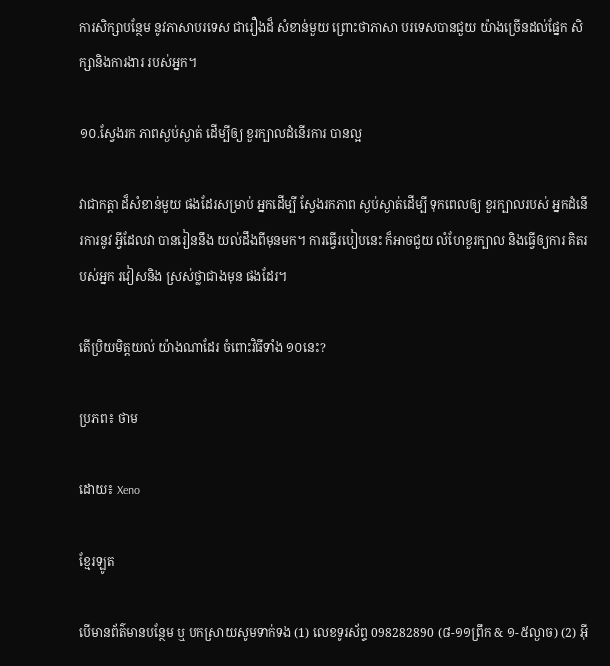ការសិក្សាបន្ថែម នូវភាសាបរទេស ជារឿងដ៏ សំខាន់មួយ ព្រោះថាភាសា បរទេសបានជួយ យ៉ាងច្រើនដល់ផ្នែក សិក្សានិងការងារ របស់អ្នក។

១០.ស្វែងរក ភាពស្ងប់ស្ងាត់ ដើម្បីឲ្យ ខួរក្បាលដំនើរការ បានល្អ

វាជាកត្តា ដ៏សំខាន់មួយ ផងដែរសម្រាប់ អ្នកដើម្បី ស្វែងរកភាព ស្ងប់ស្ងាត់ដើម្បី ទុកពេលឲ្យ ខួរក្បាលរបស់ អ្នកដំនើរការនូវ អ្វីដែលវា បានរៀននឹង យល់ដឹងពីមុនមក។ ការធ្វើរបៀបនេះ ក៏អាចជួយ លំហែខួរក្បាល និងធ្វើឲ្យការ គិតរបស់អ្នក រវៀសនិង ស្រស់ថ្លាជាងមុន ផងដែរ។

តើប្រិយមិត្តយល់ យ៉ាងណាដែរ ចំពោះវិធីទាំង ១០នេះ?

ប្រភព៖ ថាម

ដោយ៖ Xeno

ខ្មែរឡូត

បើមានព័ត៌មានបន្ថែម ឬ បកស្រាយសូមទាក់ទង (1) លេខទូរស័ព្ទ 098282890 (៨-១១ព្រឹក & ១-៥ល្ងាច) (2) អ៊ី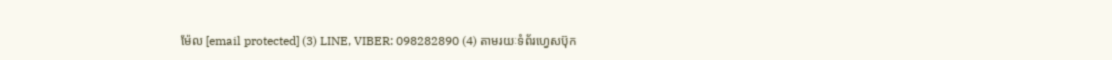ម៉ែល [email protected] (3) LINE, VIBER: 098282890 (4) តាមរយៈទំព័រហ្វេសប៊ុក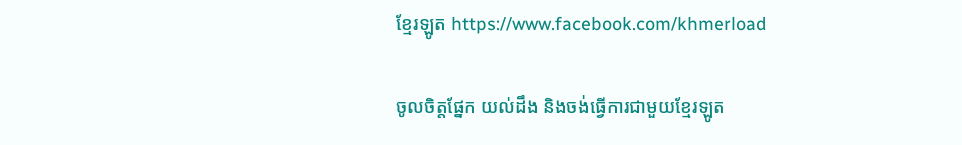ខ្មែរឡូត https://www.facebook.com/khmerload

ចូលចិត្តផ្នែក យល់ដឹង និងចង់ធ្វើការជាមួយខ្មែរឡូត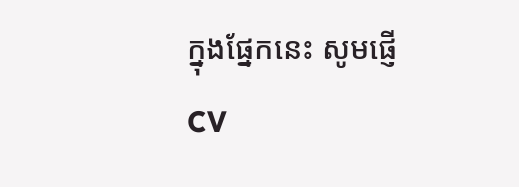ក្នុងផ្នែកនេះ សូមផ្ញើ CV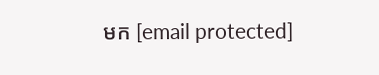មក [email protected]